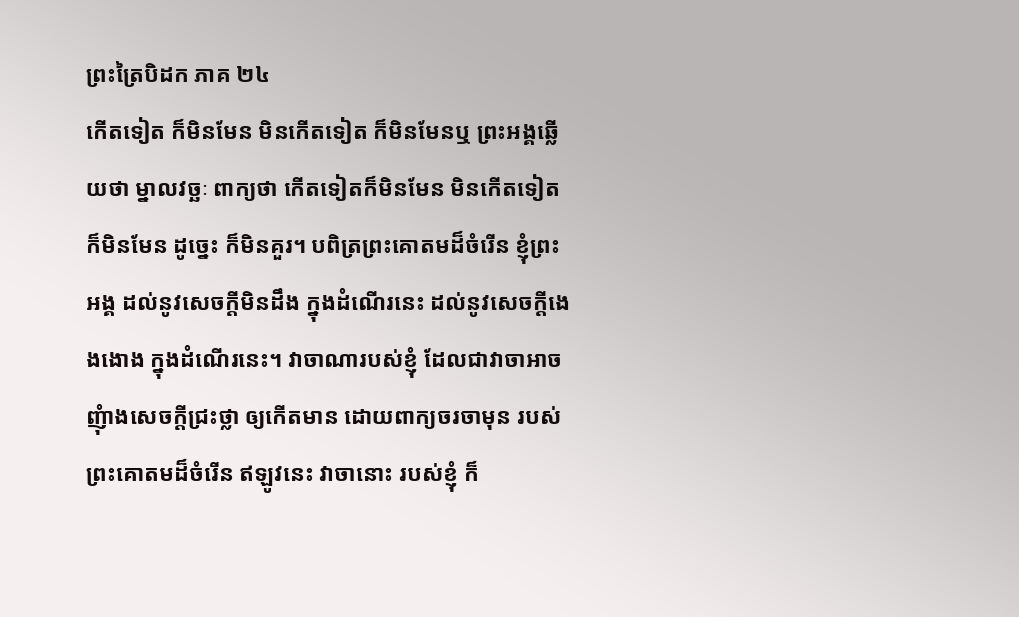ព្រះត្រៃបិដក ភាគ ២៤
កើតទៀត ក៏មិនមែន មិនកើតទៀត ក៏មិនមែនឬ ព្រះអង្គឆ្លើយថា ម្នាលវច្ឆៈ ពាក្យថា កើតទៀតក៏មិនមែន មិនកើតទៀតក៏មិនមែន ដូច្នេះ ក៏មិនគួរ។ បពិត្រព្រះគោតមដ៏ចំរើន ខ្ញុំព្រះអង្គ ដល់នូវសេចក្តីមិនដឹង ក្នុងដំណើរនេះ ដល់នូវសេចក្តីងេងងោង ក្នុងដំណើរនេះ។ វាចាណារបស់ខ្ញុំ ដែលជាវាចាអាចញុំាងសេចក្តីជ្រះថ្លា ឲ្យកើតមាន ដោយពាក្យចរចាមុន របស់ព្រះគោតមដ៏ចំរើន ឥឡូវនេះ វាចានោះ របស់ខ្ញុំ ក៏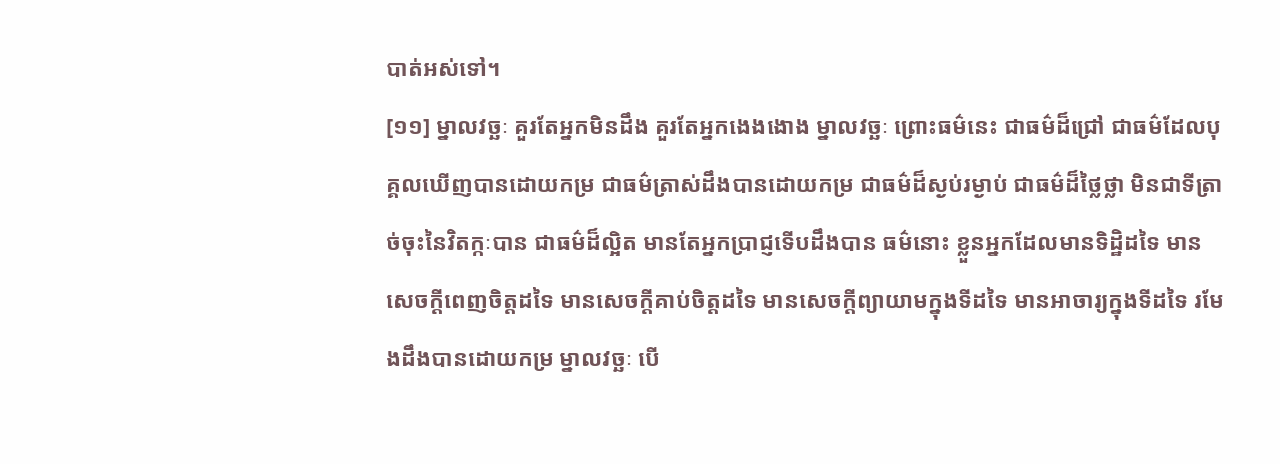បាត់អស់ទៅ។
[១១] ម្នាលវច្ឆៈ គួរតែអ្នកមិនដឹង គួរតែអ្នកងេងងោង ម្នាលវច្ឆៈ ព្រោះធម៌នេះ ជាធម៌ដ៏ជ្រៅ ជាធម៌ដែលបុគ្គលឃើញបានដោយកម្រ ជាធម៌ត្រាស់ដឹងបានដោយកម្រ ជាធម៌ដ៏ស្ងប់រម្ងាប់ ជាធម៌ដ៏ថ្លៃថ្លា មិនជាទីត្រាច់ចុះនៃវិតក្កៈបាន ជាធម៌ដ៏ល្អិត មានតែអ្នកប្រាជ្ញទើបដឹងបាន ធម៌នោះ ខ្លួនអ្នកដែលមានទិដ្ឋិដទៃ មានសេចក្តីពេញចិត្តដទៃ មានសេចក្តីគាប់ចិត្តដទៃ មានសេចក្តីព្យាយាមក្នុងទីដទៃ មានអាចារ្យក្នុងទីដទៃ រមែងដឹងបានដោយកម្រ ម្នាលវច្ឆៈ បើ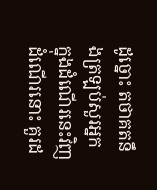ដូច្នោះ តថាគតនឹងត្រឡប់សួរអ្នក ក្នុងដំណើរនេះវិញ ដំណើរនោះ គួរដ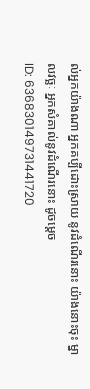ល់អ្នកយ៉ាងណា អ្នកគប្បីដោះស្រាយ នូវដំណើរនោះ យ៉ាងនោះចុះ ម្នាលវច្ឆៈ អ្នកសំគាល់នូវដំណើរនោះ ដូចម្តេច
ID: 636830149731441720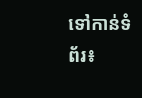ទៅកាន់ទំព័រ៖